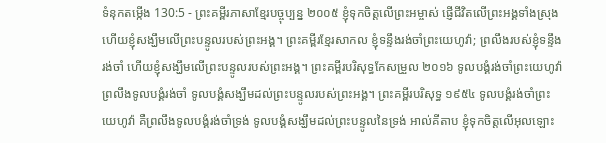ទំនុកតម្កើង 130:5 - ព្រះគម្ពីរភាសាខ្មែរបច្ចុប្បន្ន ២០០៥ ខ្ញុំទុកចិត្តលើព្រះអម្ចាស់ ផ្ញើជីវិតលើព្រះអង្គទាំងស្រុង ហើយខ្ញុំសង្ឃឹមលើព្រះបន្ទូលរបស់ព្រះអង្គ។ ព្រះគម្ពីរខ្មែរសាកល ខ្ញុំទន្ទឹងរង់ចាំព្រះយេហូវ៉ា; ព្រលឹងរបស់ខ្ញុំទន្ទឹងរង់ចាំ ហើយខ្ញុំសង្ឃឹមលើព្រះបន្ទូលរបស់ព្រះអង្គ។ ព្រះគម្ពីរបរិសុទ្ធកែសម្រួល ២០១៦ ទូលបង្គំរង់ចាំព្រះយេហូវ៉ា ព្រលឹងទូលបង្គំរង់ចាំ ទូលបង្គំសង្ឃឹមដល់ព្រះបន្ទូលរបស់ព្រះអង្គ។ ព្រះគម្ពីរបរិសុទ្ធ ១៩៥៤ ទូលបង្គំរង់ចាំព្រះយេហូវ៉ា គឺព្រលឹងទូលបង្គំរង់ចាំទ្រង់ ទូលបង្គំសង្ឃឹមដល់ព្រះបន្ទូលនៃទ្រង់ អាល់គីតាប ខ្ញុំទុកចិត្តលើអុលឡោះ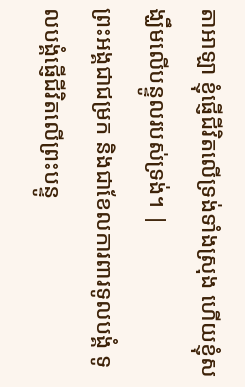តាអាឡា ខ្ញុំផ្ញើជីវិតលើទ្រង់ទាំងស្រុង ហើយខ្ញុំសង្ឃឹមលើបន្ទូលរបស់ទ្រង់។ |
ព្រះអង្គជាជម្រក និងជាខែលការពារទូលបង្គំ ទូលបង្គំផ្ញើជីវិតលើព្រះបន្ទូ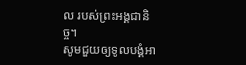ល របស់ព្រះអង្គជានិច្ច។
សូមជួយឲ្យទូលបង្គំអា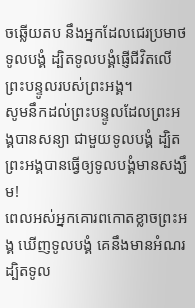ចឆ្លើយតប នឹងអ្នកដែលជេរប្រមាថទូលបង្គំ ដ្បិតទូលបង្គំផ្ញើជីវិតលើព្រះបន្ទូលរបស់ព្រះអង្គ។
សូមនឹកដល់ព្រះបន្ទូលដែលព្រះអង្គបានសន្យា ជាមួយទូលបង្គំ ដ្បិតព្រះអង្គបានធ្វើឲ្យទូលបង្គំមានសង្ឃឹម!
ពេលអស់អ្នកគោរពកោតខ្លាចព្រះអង្គ ឃើញទូលបង្គំ គេនឹងមានអំណរ ដ្បិតទូល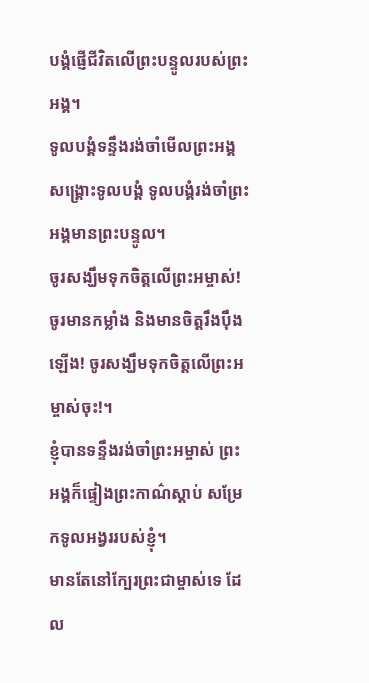បង្គំផ្ញើជីវិតលើព្រះបន្ទូលរបស់ព្រះអង្គ។
ទូលបង្គំទន្ទឹងរង់ចាំមើលព្រះអង្គសង្គ្រោះទូលបង្គំ ទូលបង្គំរង់ចាំព្រះអង្គមានព្រះបន្ទូល។
ចូរសង្ឃឹមទុកចិត្តលើព្រះអម្ចាស់! ចូរមានកម្លាំង និងមានចិត្តរឹងប៉ឹងឡើង! ចូរសង្ឃឹមទុកចិត្តលើព្រះអម្ចាស់ចុះ!។
ខ្ញុំបានទន្ទឹងរង់ចាំព្រះអម្ចាស់ ព្រះអង្គក៏ផ្ទៀងព្រះកាណ៌ស្ដាប់ សម្រែកទូលអង្វររបស់ខ្ញុំ។
មានតែនៅក្បែរព្រះជាម្ចាស់ទេ ដែល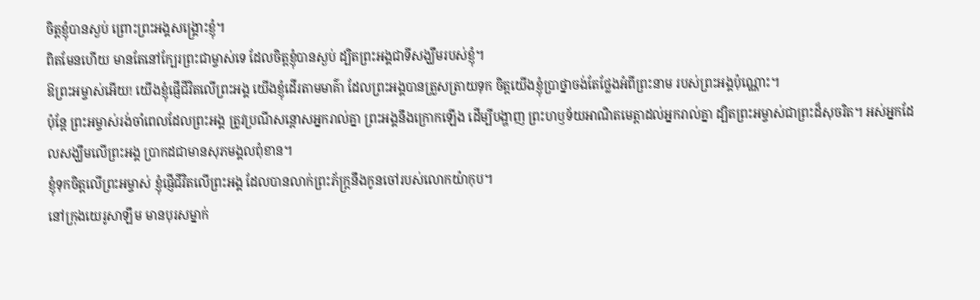ចិត្តខ្ញុំបានស្ងប់ ព្រោះព្រះអង្គសង្គ្រោះខ្ញុំ។
ពិតមែនហើយ មានតែនៅក្បែរព្រះជាម្ចាស់ទេ ដែលចិត្តខ្ញុំបានស្ងប់ ដ្បិតព្រះអង្គជាទីសង្ឃឹមរបស់ខ្ញុំ។
ឱព្រះអម្ចាស់អើយ! យើងខ្ញុំផ្ញើជីវិតលើព្រះអង្គ យើងខ្ញុំដើរតាមមាគ៌ា ដែលព្រះអង្គបានត្រួសត្រាយទុក ចិត្តយើងខ្ញុំប្រាថ្នាចង់តែថ្លែងអំពីព្រះនាម របស់ព្រះអង្គប៉ុណ្ណោះ។
ប៉ុន្តែ ព្រះអម្ចាស់រង់ចាំពេលដែលព្រះអង្គ ត្រូវប្រណីសន្ដោសអ្នករាល់គ្នា ព្រះអង្គនឹងក្រោកឡើង ដើម្បីបង្ហាញ ព្រះហឫទ័យអាណិតមេត្តាដល់អ្នករាល់គ្នា ដ្បិតព្រះអម្ចាស់ជាព្រះដ៏សុចរិត។ អស់អ្នកដែលសង្ឃឹមលើព្រះអង្គ ប្រាកដជាមានសុភមង្គលពុំខាន។
ខ្ញុំទុកចិត្តលើព្រះអម្ចាស់ ខ្ញុំផ្ញើជីវិតលើព្រះអង្គ ដែលបានលាក់ព្រះភ័ក្ត្រនឹងកូនចៅរបស់លោកយ៉ាកុប។
នៅក្រុងយេរូសាឡឹម មានបុរសម្នាក់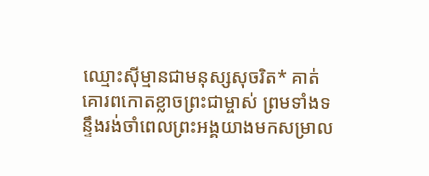ឈ្មោះស៊ីម្មានជាមនុស្សសុចរិត* គាត់គោរពកោតខ្លាចព្រះជាម្ចាស់ ព្រមទាំងទន្ទឹងរង់ចាំពេលព្រះអង្គយាងមកសម្រាល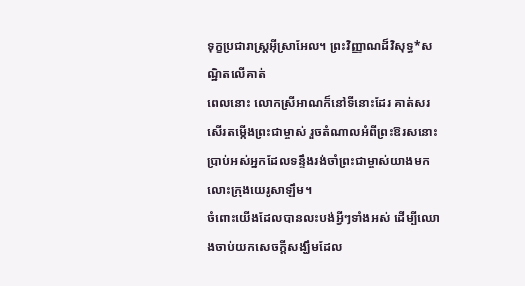ទុក្ខប្រជារាស្ដ្រអ៊ីស្រាអែល។ ព្រះវិញ្ញាណដ៏វិសុទ្ធ*សណ្ឋិតលើគាត់
ពេលនោះ លោកស្រីអាណក៏នៅទីនោះដែរ គាត់សរសើរតម្កើងព្រះជាម្ចាស់ រួចតំណាលអំពីព្រះឱរសនោះប្រាប់អស់អ្នកដែលទន្ទឹងរង់ចាំព្រះជាម្ចាស់យាងមកលោះក្រុងយេរូសាឡឹម។
ចំពោះយើងដែលបានលះបង់អ្វីៗទាំងអស់ ដើម្បីឈោងចាប់យកសេចក្ដីសង្ឃឹមដែល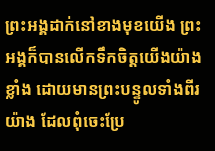ព្រះអង្គដាក់នៅខាងមុខយើង ព្រះអង្គក៏បានលើកទឹកចិត្តយើងយ៉ាងខ្លាំង ដោយមានព្រះបន្ទូលទាំងពីរយ៉ាង ដែលពុំចេះប្រែ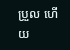ប្រួល ហើយ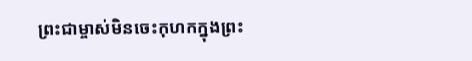ព្រះជាម្ចាស់មិនចេះកុហកក្នុងព្រះ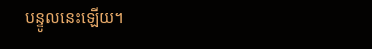បន្ទូលនេះឡើយ។